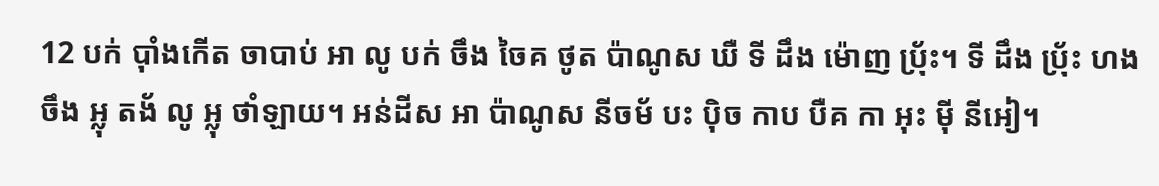12 បក់ ប៉ាំងកើត ចាបាប់ អា លូ បក់ ចឹង ចៃគ ថូត ប៉ាណូស ឃឺ ទី ដឹង ម៉ោញ ប៉្រ័ះ។ ទី ដឹង ប៉្រ័ះ ហង ចឹង អ្លុ តង័ លូ អ្លុ ថាំឡាយ។ អន់ដីស អា ប៉ាណូស នីចម័ បះ ប៉ិច កាប បឺគ កា អុះ ម៉ី នីអៀ។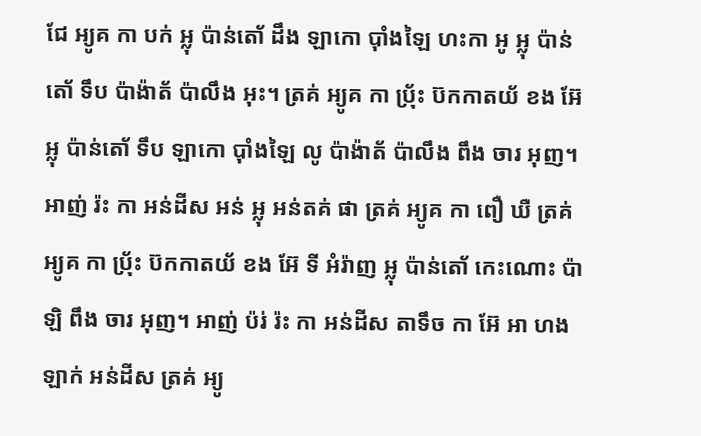ជែ អ្យូគ កា បក់ អ្លុ ប៉ាន់តោ័ ដឹង ឡាកោ ប៉ាំងឡៃ ហះកា អូ អ្លុ ប៉ាន់តោ័ ទឹប ប៉ាង៉ាត័ ប៉ាលឹង អុះ។ ត្រគ់ អ្យូគ កា ប៉្រ័ះ ប៊កកាតយ័ ខង អ៊ែ អ្លុ ប៉ាន់តោ័ ទឹប ឡាកោ ប៉ាំងឡៃ លូ ប៉ាង៉ាត័ ប៉ាលឹង ពឹង ចារ អុញ។
អាញ់ រ៉ះ កា អន់ដីស អន់ អ្លុ អន់តគ់ ផា ត្រគ់ អ្យូគ កា ពឿ ឃឺ ត្រគ់ អ្យូគ កា ប៉្រ័ះ ប៊កកាតយ័ ខង អ៊ែ ទី អំរ៉ាញ អ្លុ ប៉ាន់តោ័ កេះណោះ ប៉ាឡិ ពឹង ចារ អុញ។ អាញ់ ប៉រ់ រ៉ះ កា អន់ដីស តាទឹច កា អ៊ែ អា ហង ឡាក់ អន់ដីស ត្រគ់ អ្យូ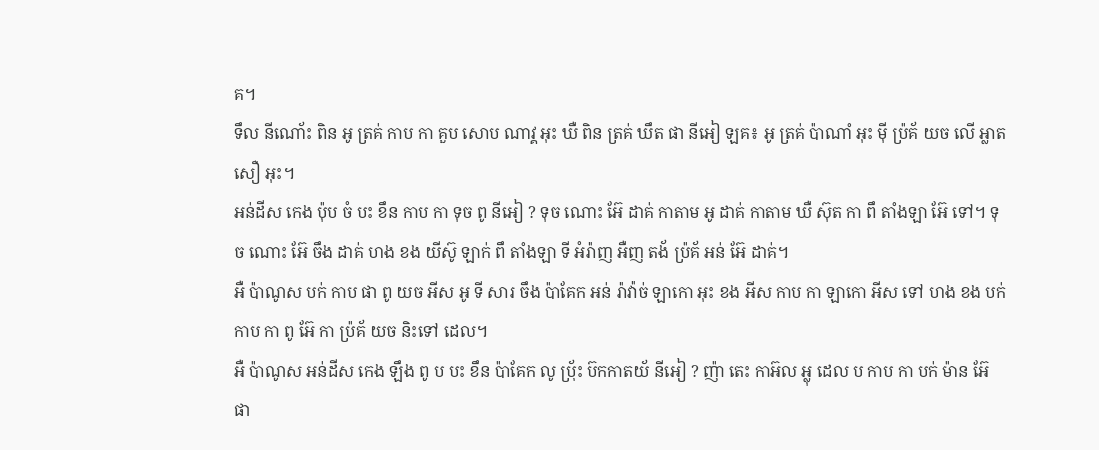គ។
ទឹល នីណោ័ះ ពិន អូ ត្រគ់ កាប កា គួប សោប ណាវ្គ អុះ ឃឺ ពិន ត្រគ់ ឃឹត ផា នីអៀ ឡគ៖ អូ ត្រគ់ ប៉ាណាំ អុះ ម៉ី ប៉្រគ័ យច លើ អ្លាត សឿ អុះ។
អន់ដីស កេង ប៉ុប ចំ បះ ខឹន កាប កា ទុច ពូ នីអៀ ? ទុច ណោះ អ៊ែ ដាគ់ កាតាម អូ ដាគ់ កាតាម ឃឺ ស៊ុត កា ពឹ តាំងឡា អ៊ែ ទៅ។ ទុច ណោះ អ៊ែ ចឹង ដាគ់ ហង ខង យីស៊ូ ឡាក់ ពឹ តាំងឡា ទី អំរ៉ាញ អឺញ តង័ ប៉្រគ័ អន់ អ៊ែ ដាគ់។
អឺ ប៉ាណូស បក់ កាប ផា ពូ យច អីស អូ ទី សារ ចឹង ប៉ាគែក អន់ រ៉ាវ៉ាច់ ឡាកោ អុះ ខង អីស កាប កា ឡាកោ អីស ទៅ ហង ខង បក់ កាប កា ពូ អ៊ែ កា ប៉្រគ័ យច និះទៅ ដេល។
អឺ ប៉ាណូស អន់ដីស កេង ឡឹង ពូ ប បះ ខឹន ប៉ាគែក លូ ប៉្រ័ះ ប៊កកាតយ័ នីអៀ ? ញ៉ា តេះ កាអ៊ល អ្លុ ដេល ប កាប កា បក់ ម៉ាន អ៊ែ ផា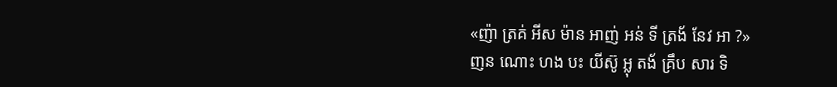«ញ៉ា ត្រគ់ អីស ម៉ាន អាញ់ អន់ ទី ត្រង័ នែវ អា ?»
ញន ណោះ ហង បះ យីស៊ូ អ្លុ តង័ គ្រឹប សារ ទិ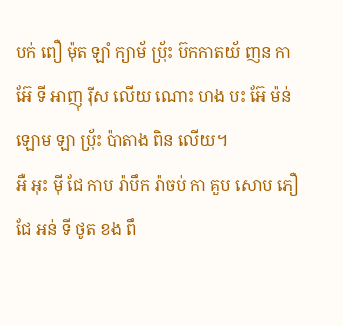បក់ ពឿ ម៉ុត ឡាំ ក្យាម័ ប៉្រ័ះ ប៊កកាតយ័ ញន កា អ៊ែ ទី អាញុ រ៉ីស លើយ ណោះ ហង បះ អ៊ែ ម៉ន់ ឡោម ឡា ប៉្រ័ះ ប៉ាតាង ពិន លើយ។
អឺ អុះ ម៉ី ជែ កាប រ៉ាបឹក រ៉ាចប់ កា គួប សោប ភឿ ជែ អន់ ទី ថូត ខង ពឹ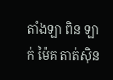តាំងឡា ពិន ឡាក់ ម៉ៃគ តាត់ស៊ិន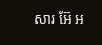សារ អ៊ែ អ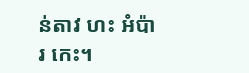ន់តាវ ហះ អំប៉ារ កេះ។